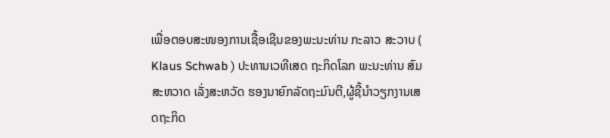ເພື່ອຕອບສະໜອງການເຊື້ອເຊີນຂອງພະນະທ່ານ ກະລາວ ສະວາບ ( Klaus Schwab ) ປະທານເວທີເສດ ຖະກິດໂລກ ພະນະທ່ານ ສົມສະຫວາດ ເລັ່ງສະຫວັດ ຮອງນາຍົກລັດຖະມົນຕີ,ຜູ້ຊີ້ນຳວຽກງານເສດຖະກິດ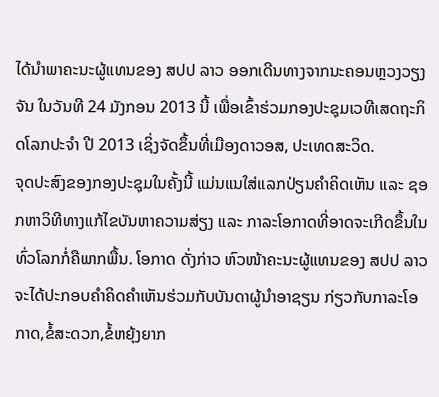ໄດ້ນຳພາຄະນະຜູ້ແທນຂອງ ສປປ ລາວ ອອກເດີນທາງຈາກນະຄອນຫຼວງວຽງ ຈັນ ໃນວັນທີ 24 ມັງກອນ 2013 ນີ້ ເພື່ອເຂົ້າຮ່ວມກອງປະຊຸມເວທີເສດຖະກິດໂລກປະຈຳ ປີ 2013 ເຊິ່ງຈັດຂຶ້ນທີ່ເມືອງດາວອສ, ປະເທດສະວິດ.
ຈຸດປະສົງຂອງກອງປະຊຸມໃນຄັ້ງນີ້ ແມ່ນແນໃສ່ແລກປ່ຽນຄຳຄິດເຫັນ ແລະ ຊອກຫາວິທີທາງແກ້ໄຂບັນຫາຄວາມສ່ຽງ ແລະ ກາລະໂອກາດທີ່ອາດຈະເກີດຂຶ້ນໃນທົ່ວໂລກກໍ່ຄືພາກພື້ນ. ໂອກາດ ດັ່ງກ່າວ ຫົວໜ້າຄະນະຜູ້ແທນຂອງ ສປປ ລາວ ຈະໄດ້ປະກອບຄຳຄິດຄຳເຫັນຮ່ວມກັບບັນດາຜູ້ນຳອາຊຽນ ກ່ຽວກັບກາລະໂອ ກາດ,ຂໍ້ສະດວກ,ຂໍ້ຫຍຸ້ງຍາກ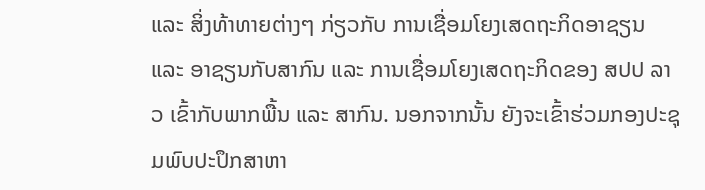ແລະ ສິ່ງທ້າທາຍຕ່າງໆ ກ່ຽວກັບ ການເຊື່ອມໂຍງເສດຖະກິດອາຊຽນ ແລະ ອາຊຽນກັບສາກົນ ແລະ ການເຊື່ອມໂຍງເສດຖະກິດຂອງ ສປປ ລາວ ເຂົ້າກັບພາກພື້ນ ແລະ ສາກົນ. ນອກຈາກນັ້ນ ຍັງຈະເຂົ້າຮ່ວມກອງປະຊຸມພົບປະປຶກສາຫາ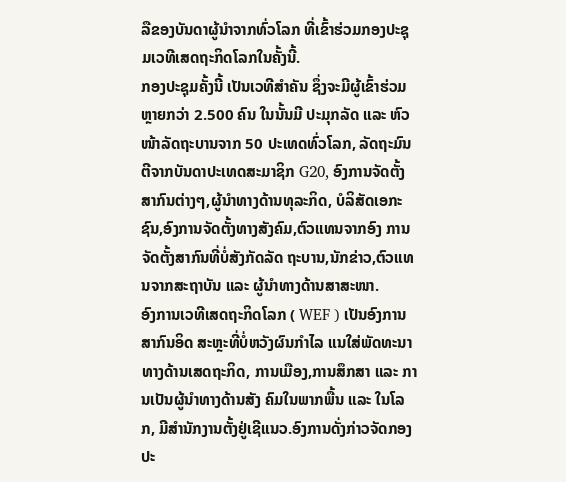ລືຂອງບັນດາຜູ້ນຳຈາກທົ່ວໂລກ ທີ່ເຂົ້າຮ່ວມກອງປະຊຸມເວທີເສດຖະກິດໂລກໃນຄັ້ງນີ້.
ກອງປະຊຸມຄັ້ງນີ້ ເປັນເວທີສຳຄັນ ຊຶ່ງຈະມີຜູ້ເຂົ້າຮ່ວມຫຼາຍກວ່າ 2.500 ຄົນ ໃນນັ້ນມີ ປະມຸກລັດ ແລະ ຫົວໜ້າລັດຖະບານຈາກ 50 ປະເທດທົ່ວໂລກ, ລັດຖະມົນຕີຈາກບັນດາປະເທດສະມາຊິກ G20, ອົງການຈັດຕັ້ງສາກົນຕ່າງໆ,ຜູ້ນຳທາງດ້ານທຸລະກິດ, ບໍລິສັດເອກະຊົນ,ອົງການຈັດຕັ້ງທາງສັງຄົມ,ຕົວແທນຈາກອົງ ການຈັດຕັ້ງສາກົນທີ່ບໍ່ສັງກັດລັດ ຖະບານ,ນັກຂ່າວ,ຕົວແທນຈາກສະຖາບັນ ແລະ ຜູ້ນຳທາງດ້ານສາສະໜາ.
ອົງການເວທີເສດຖະກິດໂລກ ( WEF ) ເປັນອົງການສາກົນອິດ ສະຫຼະທີ່ບ່ໍຫວັງຜົນກຳໄລ ແນໃສ່ພັດທະນາທາງດ້ານເສດຖະກິດ, ການເມືອງ,ການສຶກສາ ແລະ ການເປັນຜູ້ນຳທາງດ້ານສັງ ຄົມໃນພາກພື້ນ ແລະ ໃນໂລກ, ມີສຳນັກງານຕັ້ງຢູ່ເຊີແນວ.ອົງການດັ່ງກ່າວຈັດກອງປະ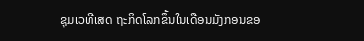ຊຸມເວທີເສດ ຖະກິດໂລກຂຶ້ນໃນເດືອນມັງກອນຂອ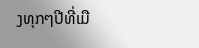ງທຸກໆປີທີ່ເມື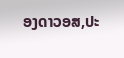ອງດາວອສ,ປະ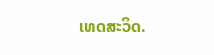ເທດສະວິດ.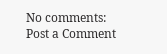No comments:
Post a Comment